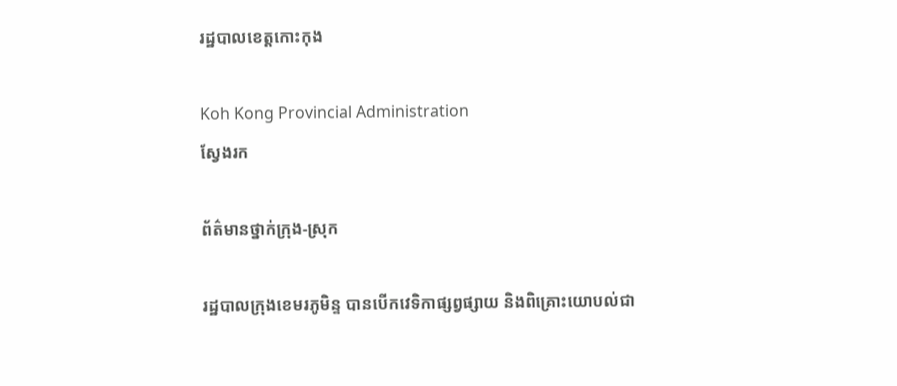រដ្ឋបាលខេត្តកោះកុង

Koh Kong Provincial Administration
ស្វែងរក

ព័ត៌មានថ្នាក់ក្រុង-ស្រុក

រដ្ឋបាលក្រុងខេមរភូមិន្ទ បានបើកវេទិកាផ្សព្វផ្សាយ និងពិគ្រោះយោបល់ជា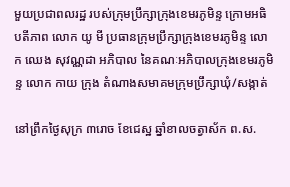មួយប្រជាពលរដ្ឋ របស់ក្រុមប្រឹក្សាក្រុងខេមរភូមិន្ទ ក្រោមអធិបតីភាព លោក យូ មី ប្រធានក្រុមប្រឹក្សាក្រុងខេមរភូមិន្ទ លោក ឈេង សុវណ្ណដា អភិបាល នៃគណៈអភិបាលក្រុងខេមរភូមិន្ទ លោក កាយ ក្រុង តំណាងសមាគមក្រុមប្រឹក្សាឃុំ/សង្កាត់

នៅព្រឹកថ្ងៃសុក្រ ៣រោច ខែជេស្ឋ ឆ្នាំខាលចត្វាស័ក ព.ស.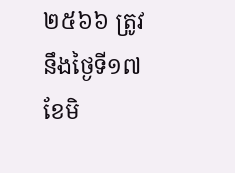២៥៦៦ ត្រូវនឹងថ្ងៃទី១៧ ខែមិ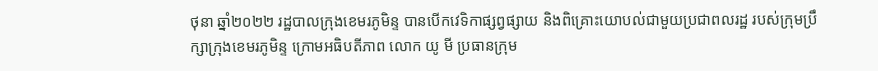ថុនា ឆ្នាំ២០២២ រដ្ឋបាលក្រុងខេមរភូមិន្ទ បានបើកវេទិកាផ្សព្វផ្សាយ និងពិគ្រោះយោបល់ជាមួយប្រជាពលរដ្ឋ របស់ក្រុមប្រឹក្សាក្រុងខេមរភូមិន្ទ ក្រោមអធិបតីភាព លោក យូ មី ប្រធានក្រុម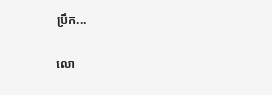ប្រឹក...

លោ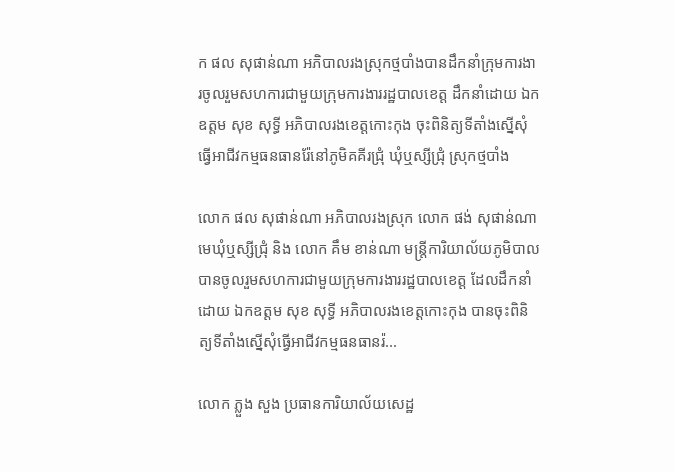ក ផល សុផាន់ណា អភិបាលរងស្រុកថ្មបាំងបានដឹកនាំក្រុមការងារចូលរួមសហការជាមួយក្រុមការងាររដ្ឋបាលខេត្ត ដឹកនាំដោយ ឯកឧត្តម សុខ សុទ្ធី អភិបាលរងខេត្តកោះកុង ចុះពិនិត្យទីតាំងស្នើសុំធ្វើអាជីវកម្មធនធានរ៉ែនៅភូមិគគីរជ្រុំ ឃុំឬស្សីជ្រុំ ស្រុកថ្មបាំង

លោក ផល សុផាន់ណា អភិបាលរងស្រុក លោក ផង់ សុផាន់ណា មេឃុំឬស្សីជ្រុំ និង លោក គឹម ខាន់ណា មន្ត្រីការិយាល័យភូមិបាល បានចូលរួមសហការជាមួយក្រុមការងាររដ្ឋបាលខេត្ត ដែលដឹកនាំដោយ ឯកឧត្តម សុខ សុទ្ធី អភិបាលរងខេត្តកោះកុង បានចុះពិនិត្យទីតាំងស្នើសុំធ្វើអាជីវកម្មធនធានរ៉...

លោក ភ្លួង សួង ប្រធានការិយាល័យសេដ្ឋ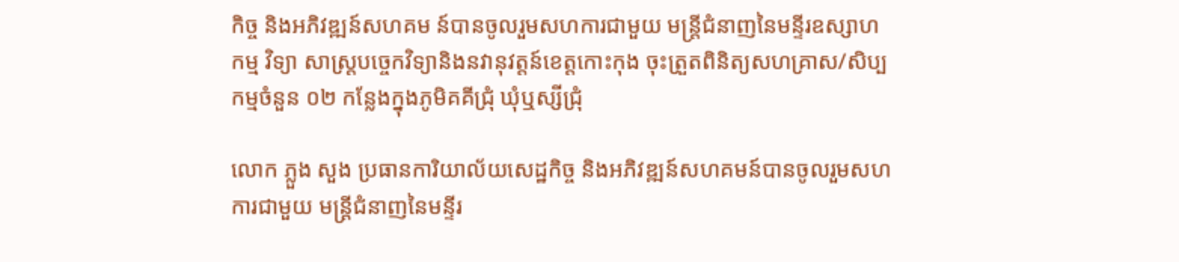កិច្ច និងអភិវឌ្ឍន៍សហគម ន៍បានចូលរួមសហការជាមួយ មន្ត្រីជំនាញនៃមន្ទីរឧស្សាហកម្ម វិទ្យា សាស្ត្របច្ចេកវិទ្យានិងនវានុវត្តន៍ខេត្តកោះកុង ចុះត្រួតពិនិត្យសហគ្រាស/សិប្បកម្មចំនួន ០២ កន្លែងក្នុងភូមិគគីជ្រុំ ឃុំឬស្សីជ្រុំ

លោក ភ្លួង សួង ប្រធានការិយាល័យសេដ្ឋកិច្ច និងអភិវឌ្ឍន៍សហគមន៍បានចូលរួមសហការជាមួយ មន្ត្រីជំនាញនៃមន្ទីរ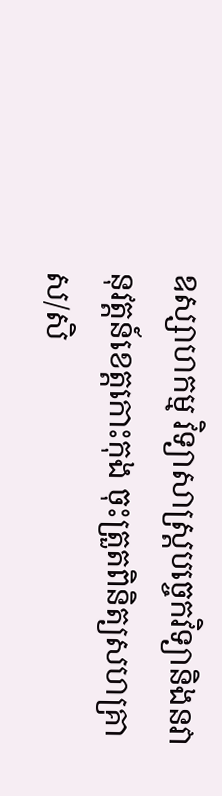ឧស្សាហកម្ម វិទ្យាសាស្ត្របច្ចេកវិទ្យានិងនវានុវត្តន៍ខេត្តកោះកុង ចុះត្រួតពិនិត្យសហគ្រាស/សិ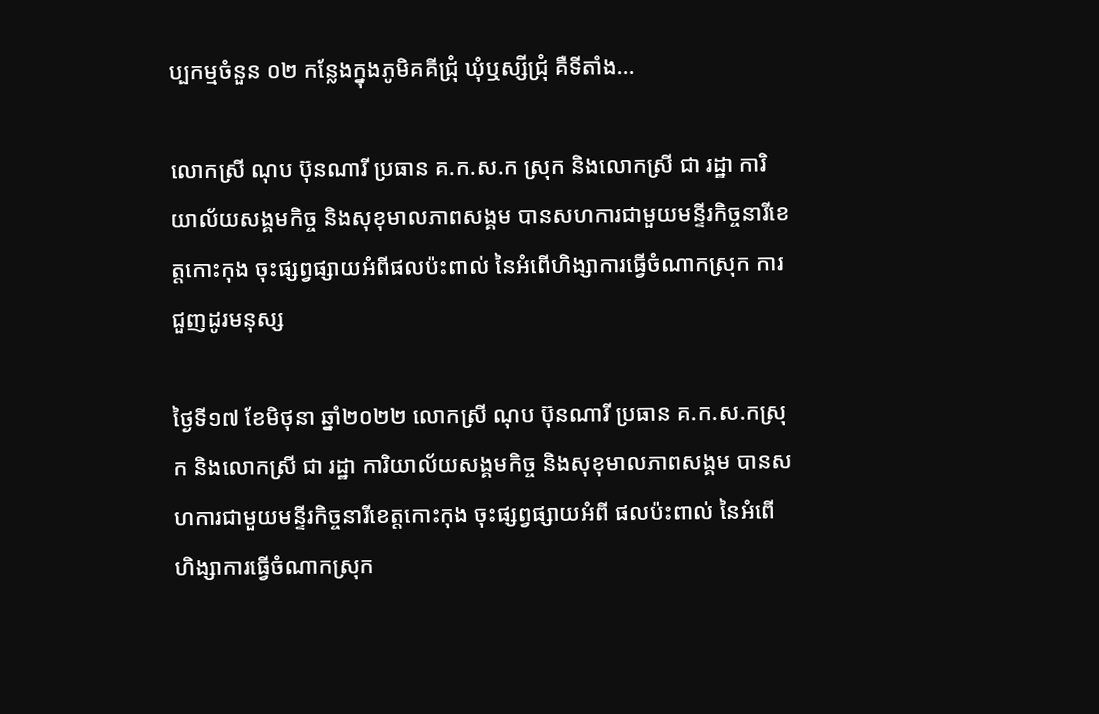ប្បកម្មចំនួន ០២ កន្លែងក្នុងភូមិគគីជ្រុំ ឃុំឬស្សីជ្រុំ គឺទីតាំង...

លោកស្រី ណុប ប៊ុនណារី ប្រធាន គ.ក.ស.ក ស្រុក និងលោកស្រី ជា រដ្ឋា ការិយាល័យសង្គមកិច្ច និងសុខុមាលភាពសង្គម បានសហការជាមួយមន្ទីរកិច្ចនារីខេត្តកោះកុង ចុះផ្សព្វផ្សាយអំពីផលប៉ះពាល់ នៃអំពើហិង្សាការធ្វើចំណាកស្រុក ការជួញដូរមនុស្ស

ថ្ងៃទី១៧ ខែមិថុនា ឆ្នាំ២០២២ លោកស្រី ណុប ប៊ុនណារី ប្រធាន គ.ក.ស.កស្រុក និងលោកស្រី ជា រដ្ឋា ការិយាល័យសង្គមកិច្ច និងសុខុមាលភាពសង្គម បានសហការជាមួយមន្ទីរកិច្ចនារីខេត្តកោះកុង ចុះផ្សព្វផ្សាយអំពី ផលប៉ះពាល់ នៃអំពើហិង្សាការធ្វើចំណាកស្រុក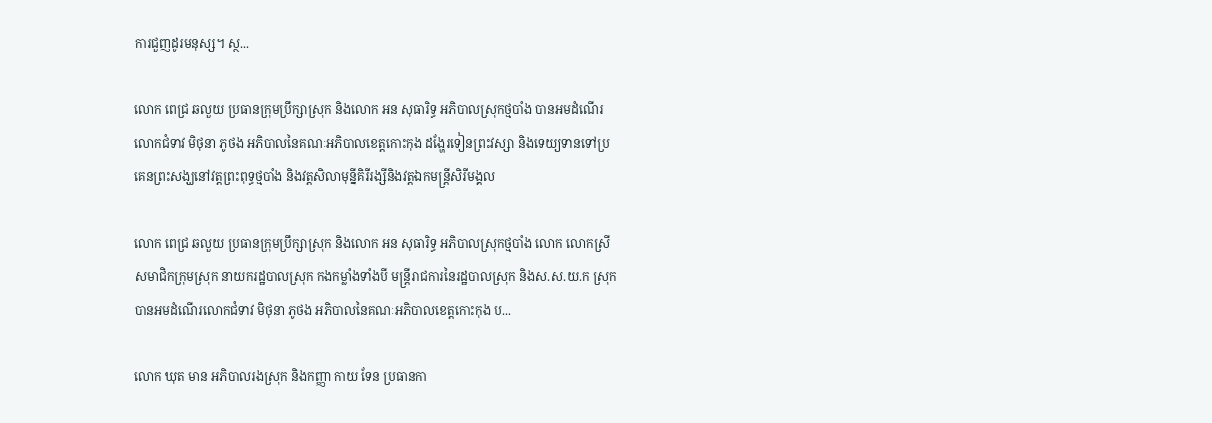ការជួញដូរមនុស្ស។ ស្ថ...

លោក ពេជ្រ ឆលួយ ប្រធានក្រុមប្រឹក្សាស្រុក និងលោក អន សុធារិទ្ធ អភិបាលស្រុកថ្មបាំង បានអមដំណើរលោកជំទាវ មិថុនា ភូថង អភិបាលនៃគណៈអភិបាលខេត្តកោះកុង ដង្ហែរទៀនព្រះវស្សា និងទេយ្យទានទៅប្រគេនព្រះសង្ឃនៅវត្តព្រះពុទ្ធថ្មបាំង និងវត្តសិលាមុន្នីគិរីរង្សីនិងវត្តឯកមន្ត្រីសិរីមង្គល

លោក ពេជ្រ ឆលួយ ប្រធានក្រុមប្រឹក្សាស្រុក និងលោក អន សុធារិទ្ធ អភិបាលស្រុកថ្មបាំង លោក លោកស្រី សមាជិកក្រុមស្រុក នាយករដ្ឋបាលស្រុក កងកម្លាំងទាំងបី មន្ត្រីរាជការនៃរដ្ឋបាលស្រុក និងស.ស.យ.ក ស្រុក បានអមដំណើរលោកជំទាវ មិថុនា ភូថង អភិបាលនៃគណៈអភិបាលខេត្តកោះកុង ប...

លោក ឃុត មាន អភិបាលរងស្រុក និងកញ្ញា កាយ ទែន ប្រធានកា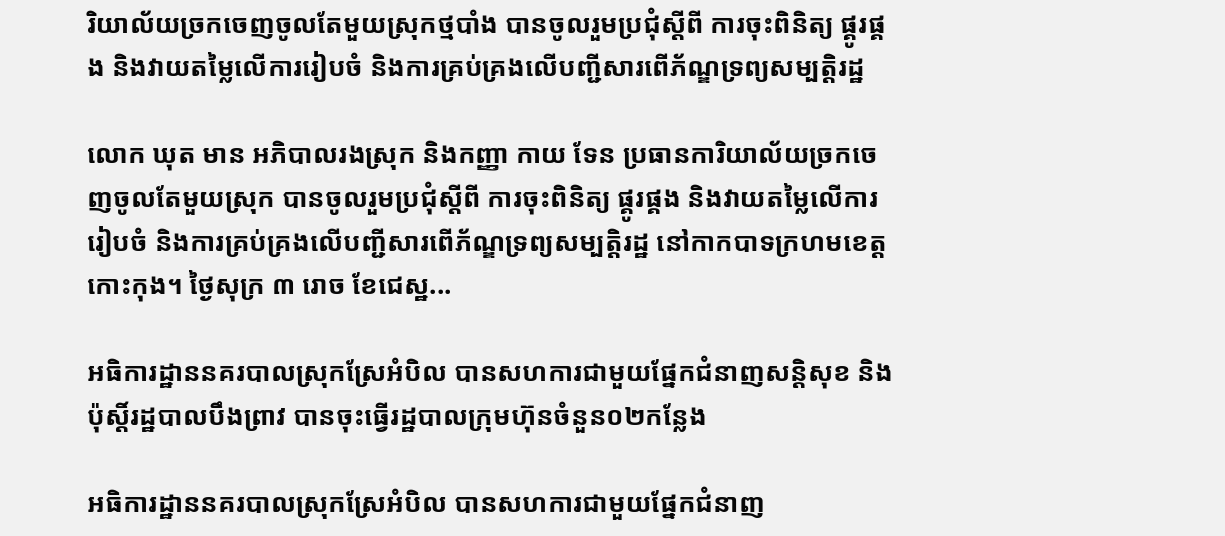រិយាល័យច្រកចេញចូលតែមួយស្រុកថ្មបាំង បានចូលរួមប្រជុំស្តីពី ការចុះពិនិត្យ ផ្គូរផ្គង និងវាយតម្លៃលើការរៀបចំ និងការគ្រប់គ្រងលើបញ្ជីសារពើភ័ណ្ឌទ្រព្យសម្បត្តិរដ្ឋ

លោក ឃុត មាន អភិបាលរងស្រុក និងកញ្ញា កាយ ទែន ប្រធានការិយាល័យច្រកចេញចូលតែមួយស្រុក បានចូលរួមប្រជុំស្តីពី ការចុះពិនិត្យ ផ្គូរផ្គង និងវាយតម្លៃលើការរៀបចំ និងការគ្រប់គ្រងលើបញ្ជីសារពើភ័ណ្ឌទ្រព្យសម្បត្តិរដ្ឋ នៅកាកបាទក្រហមខេត្តកោះកុង។ ថ្ងៃសុក្រ ៣ រោច ខែជេស្ឋ...

អធិការដ្ឋាននគរបាលស្រុកស្រែអំបិល បានសហការជាមួយផ្នែកជំនាញសន្តិសុខ និងប៉ុស្តិ៍រដ្ឋបាលបឹងព្រាវ បានចុះធ្វើរដ្ឋបាលក្រុមហ៊ុនចំនួន០២កន្លែង

អធិការដ្ឋាននគរបាលស្រុកស្រែអំបិល បានសហការជាមួយផ្នែកជំនាញ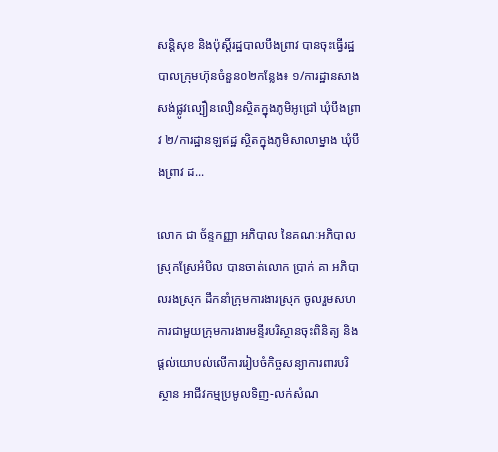សន្តិសុខ និងប៉ុស្តិ៍រដ្ឋបាលបឹងព្រាវ បានចុះធ្វើរដ្ឋបាលក្រុមហ៊ុនចំនួន០២កន្លែង៖ ១/ការដ្ឋានសាងសង់ផ្លូវល្បឿនលឿនស្ថិតក្នុងភូមិអូជ្រៅ ឃុំបឹងព្រាវ ២/ការដ្ឋានឡឥដ្ឋ ស្ថិតក្នុងភូមិសាលាម្នាង ឃុំបឹងព្រាវ ដ...

លោក ជា ច័ន្ទកញ្ញា អភិបាល នៃគណៈអភិបាលស្រុកស្រែអំបិល បានចាត់លោក ប្រាក់ គា អភិបាលរងស្រុក ដឹកនាំក្រុមការងារស្រុក ចូលរួមសហការជាមួយក្រុមការងារមន្ទីរបរិស្ថានចុះពិនិត្យ និងផ្ដល់យោបល់លើការរៀបចំកិច្ចសន្យាការពារបរិស្ថាន អាជីវកម្មប្រមូលទិញ-លក់សំណ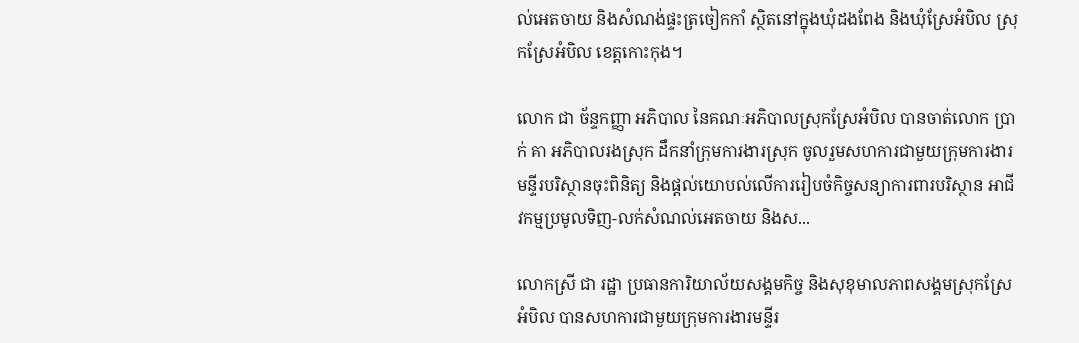ល់អេតចាយ និងសំណង់ផ្ទះត្រចៀកកាំ ស្ថិតនៅក្នុងឃុំដងពែង និងឃុំស្រែអំបិល ស្រុកស្រែអំបិល ខេត្តកោះកុង។

លោក ជា ច័ន្ទកញ្ញា អភិបាល នៃគណៈអភិបាលស្រុកស្រែអំបិល បានចាត់លោក ប្រាក់ គា អភិបាលរងស្រុក ដឹកនាំក្រុមការងារស្រុក ចូលរួមសហការជាមួយក្រុមការងារមន្ទីរបរិស្ថានចុះពិនិត្យ និងផ្ដល់យោបល់លើការរៀបចំកិច្ចសន្យាការពារបរិស្ថាន អាជីវកម្មប្រមូលទិញ-លក់សំណល់អេតចាយ និងស...

លោកស្រី ជា រដ្ឋា ប្រធានការិយាល័យសង្គមកិច្ច និងសុខុមាលភាពសង្គមស្រុកស្រែអំបិល បានសហការជាមួយក្រុមការងារមន្ទីរ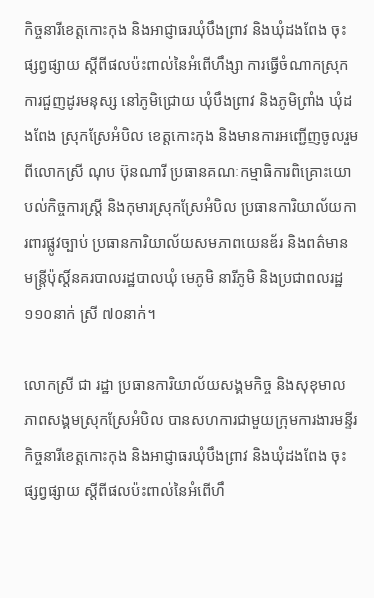កិច្ចនារីខេត្តកោះកុង និងអាជ្ញាធរឃុំបឹងព្រាវ និងឃុំដងពែង ចុះផ្សព្វផ្សាយ ស្តីពីផលប៉ះពាល់នៃអំពើហឹង្សា ការធ្វើចំណាកស្រុក ការជួញដូរមនុស្ស នៅភូមិជ្រោយ ឃុំបឹងព្រាវ និងភូមិព្រាំង ឃុំដងពែង ស្រុកស្រែអំបិល ខេត្តកោះកុង និងមានការអញ្ជើញចូលរួមពីលោកស្រី ណុប ប៊ុនណារី ប្រធានគណៈកម្មាធិការពិគ្រោះយោបល់កិច្ចការស្ត្រី និងកុមារស្រុកស្រែអំបិល ប្រធានការិយាល័យការពារផ្លូវច្បាប់ ប្រធានការិយាល័យសមភាពយេនឌ័រ និងពត៌មាន មន្ត្រីប៉ុស្តិ៍នគរបាលរដ្ឋបាលឃុំ មេភូមិ នារីភូមិ និងប្រជាពលរដ្ឋ ១១០នាក់ ស្រី ៧០នាក់។

លោកស្រី ជា រដ្ឋា ប្រធានការិយាល័យសង្គមកិច្ច និងសុខុមាលភាពសង្គមស្រុកស្រែអំបិល បានសហការជាមួយក្រុមការងារមន្ទីរកិច្ចនារីខេត្តកោះកុង និងអាជ្ញាធរឃុំបឹងព្រាវ និងឃុំដងពែង ចុះផ្សព្វផ្សាយ ស្តីពីផលប៉ះពាល់នៃអំពើហឹ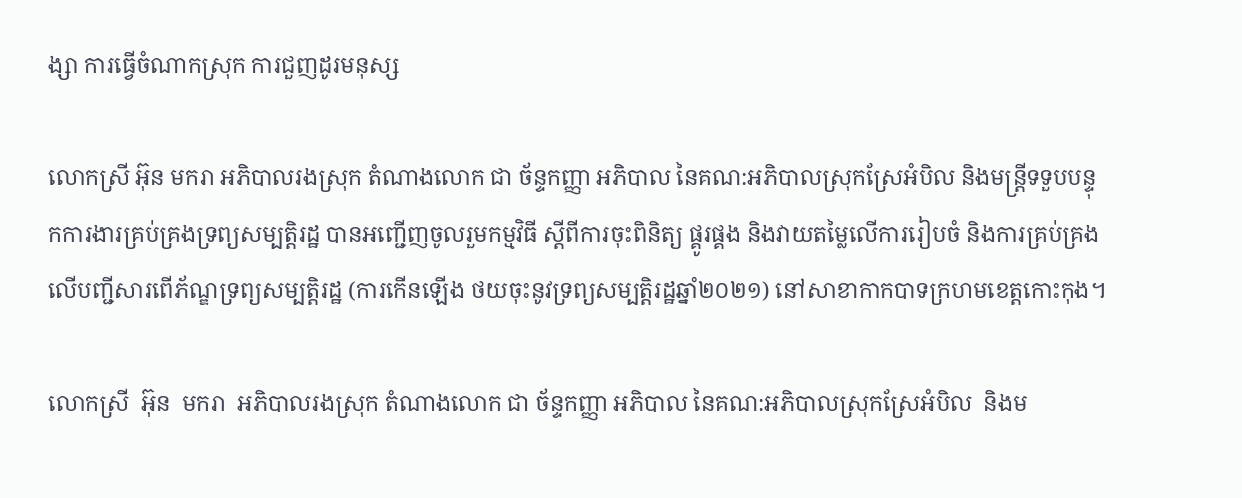ង្សា ការធ្វើចំណាកស្រុក ការជួញដូរមនុស្ស

លោកស្រី អ៊ុន មករា អភិបាលរងស្រុក តំណាងលោក ជា ច័ន្ទកញ្ញា អភិបាល នៃគណ:អភិបាលស្រុកស្រែអំបិល និងមន្ត្រីទទួបបន្ទុកការងារគ្រប់គ្រងទ្រព្យសម្បត្តិរដ្ឋ បានអញ្ជេីញចូលរួមកម្មវិធី ស្ដីពីការចុះពិនិត្យ ផ្គូរផ្គង និងវាយតម្លៃលេីការរៀបចំ និងការគ្រប់គ្រងលេីបញ្ជីសារពេីភ័ណ្ឌទ្រព្យសម្បត្តិរដ្ឋ (ការកេីនឡេីង ថយចុះនូវទ្រព្យសម្បត្តិរដ្ឋឆ្នាំ២០២១) នៅសាខាកាកបាទក្រហមខេត្តកោះកុង។

លោកស្រី  អ៊ុន  មករា  អភិបាលរងស្រុក តំណាងលោក ជា ច័ន្ទកញ្ញា អភិបាល នៃគណ:អភិបាលស្រុកស្រែអំបិល  និងម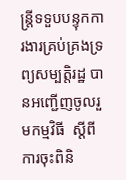ន្ត្រីទទួបបន្ទុកការងារគ្រប់គ្រងទ្រព្យសម្បត្តិរដ្ឋ បានអញ្ជេីញចូលរួមកម្មវិធី  ស្ដីពីការចុះពិនិ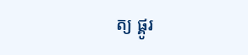ត្យ ផ្គូរ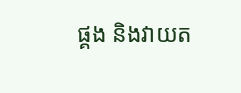ផ្គង និងវាយត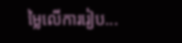ម្លៃលេីការរៀប...